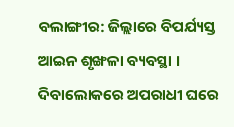ବଲାଙ୍ଗୀର: ଜିଲ୍ଲାରେ ବିପର୍ଯ୍ୟସ୍ତ ଆଇନ ଶୃଙ୍ଖଳା ବ୍ୟବସ୍ଥା । ଦିବାଲୋକରେ ଅପରାଧୀ ଘରେ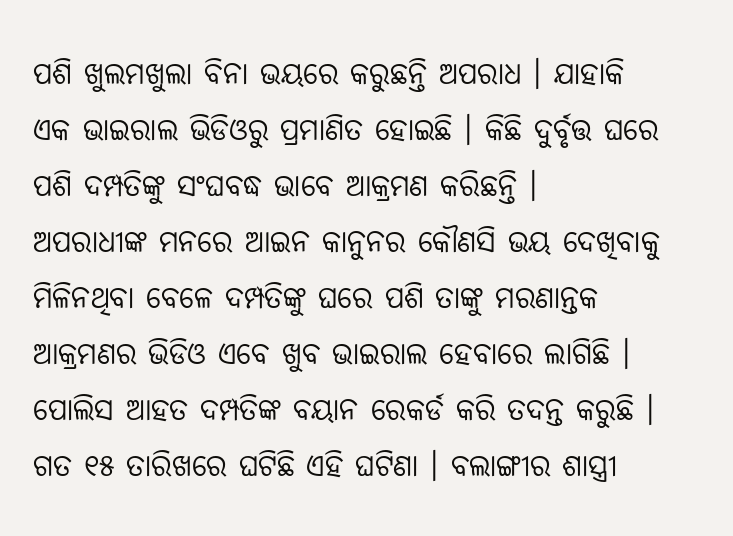ପଶି ଖୁଲମଖୁଲା ବିନା ଭୟରେ କରୁଛନ୍ତି ଅପରାଧ । ଯାହାକି ଏକ ଭାଇରାଲ ଭିଡିଓରୁ ପ୍ରମାଣିତ ହୋଇଛି । କିଛି ଦୁର୍ବୃତ୍ତ ଘରେ ପଶି ଦମ୍ପତିଙ୍କୁ ସଂଘବଦ୍ଧ ଭାବେ ଆକ୍ରମଣ କରିଛନ୍ତି । ଅପରାଧୀଙ୍କ ମନରେ ଆଇନ କାନୁନର କୌଣସି ଭୟ ଦେଖିବାକୁ ମିଳିନଥିବା ବେଳେ ଦମ୍ପତିଙ୍କୁ ଘରେ ପଶି ତାଙ୍କୁ ମରଣାନ୍ତକ ଆକ୍ରମଣର ଭିଡିଓ ଏବେ ଖୁବ ଭାଇରାଲ ହେବାରେ ଲାଗିଛି । ପୋଲିସ ଆହତ ଦମ୍ପତିଙ୍କ ବୟାନ ରେକର୍ଡ କରି ତଦନ୍ତ କରୁଛି ।
ଗତ ୧୫ ତାରିଖରେ ଘଟିଛି ଏହି ଘଟିଣା । ବଲାଙ୍ଗୀର ଶାସ୍ତ୍ରୀ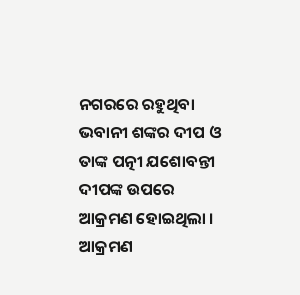ନଗରରେ ରହୁଥିବା ଭବାନୀ ଶଙ୍କର ଦୀପ ଓ ତାଙ୍କ ପତ୍ନୀ ଯଶୋବନ୍ତୀ ଦୀପଙ୍କ ଉପରେ ଆକ୍ରମଣ ହୋଇଥିଲା । ଆକ୍ରମଣ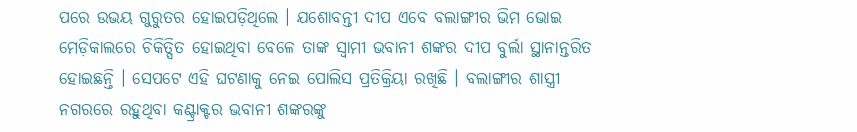ପରେ ଉଭୟ ଗୁରୁତର ହୋଇପଡ଼ିଥିଲେ । ଯଶୋବନ୍ତୀ ଦୀପ ଏବେ ବଲାଙ୍ଗୀର ଭିମ ଭୋଇ ମେଡ଼ିକାଲରେ ଚିକିତ୍ସିତ ହୋଇଥିବା ବେଳେ ତାଙ୍କ ସ୍ବାମୀ ଭବାନୀ ଶଙ୍କର ଦୀପ ବୁର୍ଲା ସ୍ଥାନାନ୍ତରିତ ହୋଇଛନ୍ତି । ସେପଟେ ଏହି ଘଟଣାକୁ ନେଇ ପୋଲିସ ପ୍ରତିକ୍ରିୟା ରଖିଛି । ବଲାଙ୍ଗୀର ଶାସ୍ତ୍ରୀ ନଗରରେ ରହୁଥିବା କଣ୍ଟ୍ରାକ୍ଟର ଭବାନୀ ଶଙ୍କରଙ୍କୁ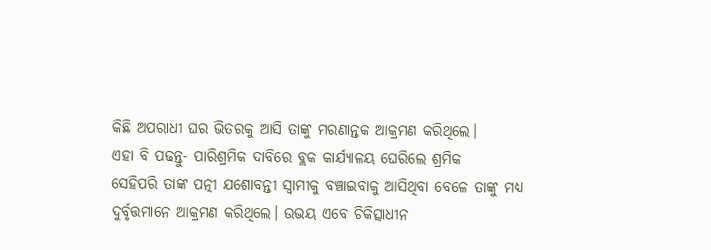କିଛି ଅପରାଧୀ ଘର ଭିତରକୁ ଆସି ତାଙ୍କୁ ମରଣାନ୍ତକ ଆକ୍ରମଣ କରିଥିଲେ।
ଏହା ବି ପଢନ୍ତୁ- ପାରିଶ୍ରମିକ ଦାବିରେ ବ୍ଲକ କାର୍ଯ୍ୟାଳୟ ଘେରିଲେ ଶ୍ରମିକ
ସେହିପରି ତାଙ୍କ ପତ୍ନୀ ଯଶୋବନ୍ତୀ ସ୍ବାମୀକୁ ବଞ୍ଚାଇବାକୁ ଆସିଥିବା ବେଳେ ତାଙ୍କୁ ମଧ୍ୟ ଦୁର୍ବୃତ୍ତମାନେ ଆକ୍ରମଣ କରିଥିଲେ। ଉଭୟ ଏବେ ଚିକିତ୍ସାଧୀନ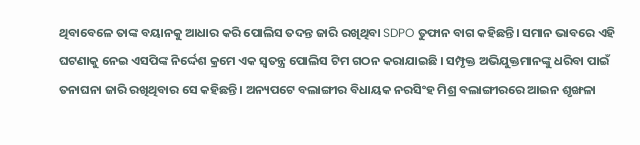ଥିବାବେଳେ ତାଙ୍କ ବୟାନକୁ ଆଧାର କରି ପୋଲିସ ତଦନ୍ତ ଜାରି ରଖିଥିବା SDPO ତୁଫାନ ବାଗ କହିଛନ୍ତି। ସମାନ ଭାବରେ ଏହି ଘଟଣାକୁ ନେଇ ଏସପିଙ୍କ ନିର୍ଦ୍ଦେଶ କ୍ରମେ ଏକ ସ୍ବତନ୍ତ୍ର ପୋଲିସ ଟିମ ଗଠନ କରାଯାଇଛି । ସମ୍ପୃକ୍ତ ଅଭିଯୁକ୍ତମାନଙ୍କୁ ଧରିବା ପାଇଁ ତନାଘନା ଜାରି ରଖିଥିବାର ସେ କହିଛନ୍ତି । ଅନ୍ୟପଟେ ବଲାଙ୍ଗୀର ବିଧାୟକ ନରସିଂହ ମିଶ୍ର ବଲାଙ୍ଗୀରରେ ଆଇନ ଶୃଙ୍ଖଳା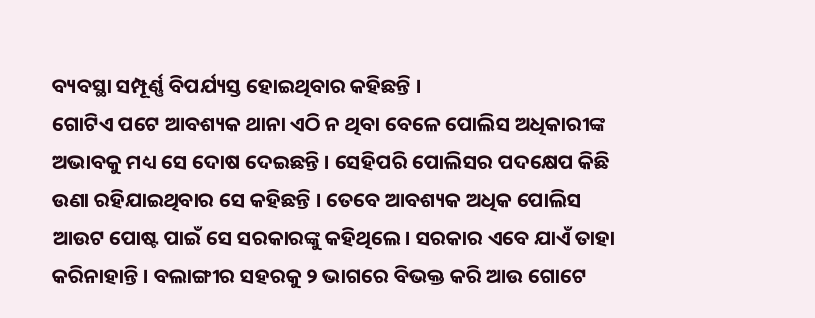ବ୍ୟବସ୍ଥା ସମ୍ପୂର୍ଣ୍ଣ ବିପର୍ଯ୍ୟସ୍ତ ହୋଇଥିବାର କହିଛନ୍ତି ।
ଗୋଟିଏ ପଟେ ଆବଶ୍ୟକ ଥାନା ଏଠି ନ ଥିବା ବେଳେ ପୋଲିସ ଅଧିକାରୀଙ୍କ ଅଭାବକୁ ମଧ୍ୟ ସେ ଦୋଷ ଦେଇଛନ୍ତି । ସେହିପରି ପୋଲିସର ପଦକ୍ଷେପ କିଛି ଉଣା ରହିଯାଇଥିବାର ସେ କହିଛନ୍ତି । ତେବେ ଆବଶ୍ୟକ ଅଧିକ ପୋଲିସ ଆଉଟ ପୋଷ୍ଟ ପାଇଁ ସେ ସରକାରଙ୍କୁ କହିଥିଲେ। ସରକାର ଏବେ ଯାଏଁ ତାହା କରିନାହାନ୍ତି । ବଲାଙ୍ଗୀର ସହରକୁ ୨ ଭାଗରେ ବିଭକ୍ତ କରି ଆଉ ଗୋଟେ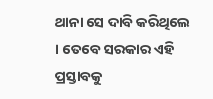ଥାନା ସେ ଦାବି କରିଥିଲେ । ତେବେ ସରକାର ଏହି ପ୍ରସ୍ତାବକୁ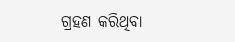ଗ୍ରହଣ କରିଥିବା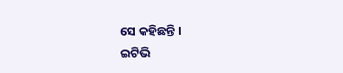ସେ କହିଛନ୍ତି ।
ଇଟିଭି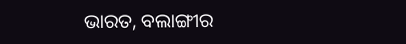ଭାରତ, ବଲାଙ୍ଗୀର